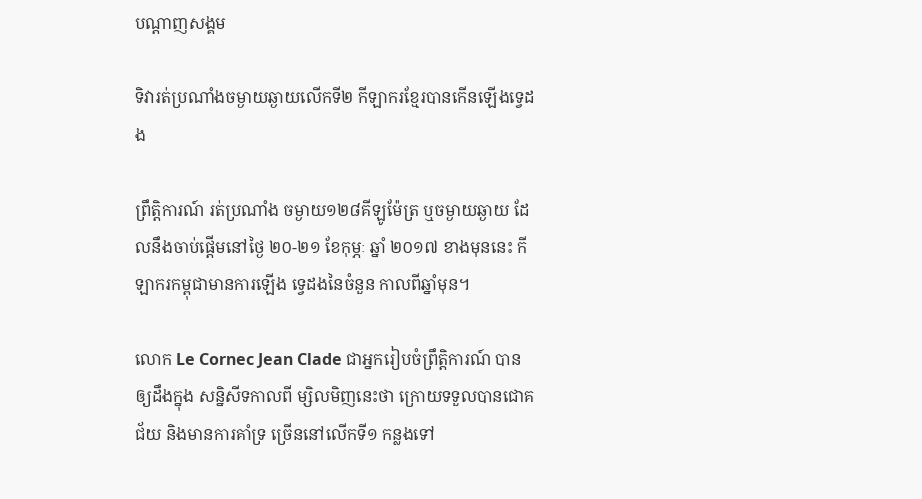បណ្តាញសង្គម

ទិវារត់ប្រណាំងចម្ងាយឆ្ងាយលើកទី២ កីឡាករខ្មែរបានកើនឡើងទ្វេដង

ព្រឹត្តិការណ៍ រត់ប្រណាំង ចម្ងាយ១២៨គីឡូម៉ែត្រ ឬចម្ងាយឆ្ងាយ ដែលនឹងចាប់ផ្ដើមនៅថ្ងៃ ២០-២១ ខែកុម្ភៈ ឆ្នាំ ២០១៧ ខាងមុននេះ កីឡាករកម្ពុជាមានការឡើង ទេ្វដងនៃចំនួន កាលពីឆ្នាំមុន។

លោក Le Cornec Jean Clade ជាអ្នករៀបចំព្រឹត្តិការណ៍ បានឲ្យដឹងក្នុង សន្និសីទកាលពី ម្សិលមិញនេះថា ក្រោយទទួលបានជោគជ័យ និងមានការគាំទ្រ ច្រើននៅលើកទី១ កន្លងទៅ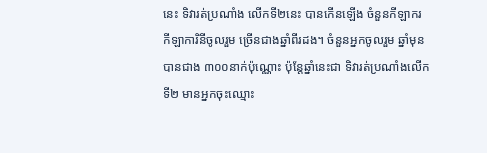នេះ ទិវារត់ប្រណាំង លើកទី២នេះ បានកើនឡើង ចំនួនកីឡាករ កីឡាការិនីចូលរួម ច្រើនជាងឆ្នាំពីរដង។ ចំនួនអ្នកចូលរួម ឆ្នាំមុនបានជាង ៣០០នាក់ប៉ុណ្ណោះ ប៉ុន្តែឆ្នាំនេះជា ទិវារត់ប្រណាំងលើកទី២ មានអ្នកចុះឈ្មោះ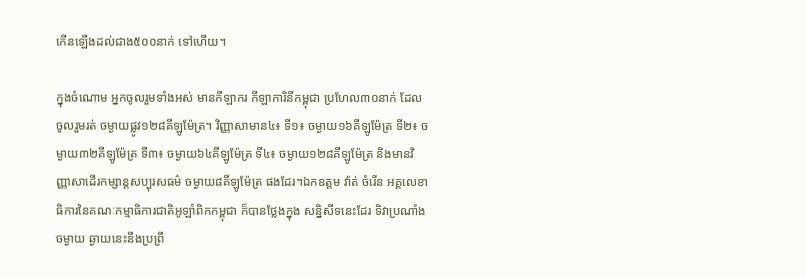កើនឡើងដល់ជាង៥០០នាក់ ទៅហើយ។

ក្នុងចំណោម អ្នកចូលរួមទាំងអស់ មានកីឡាករ កីឡាការិនីកម្ពុជា ប្រហែល៣០នាក់ ដែលចូលរួមរត់ ចម្ងាយផ្លូវ១២៨គីឡូម៉ែត្រ។ វិញ្ញាសាមាន៤៖ ទី១៖ ចម្ងាយ១៦គីឡូម៉ែត្រ ទី២៖ ចម្ងាយ៣២គីឡូម៉ែត្រ ទី៣៖ ចម្ងាយ៦៤គីឡូម៉ែត្រ ទី៤៖ ចម្ងាយ១២៨គីឡូម៉ែត្រ និងមានវិញ្ញាសាដើរកម្សាន្តសប្បុរសធម៌ ចម្ងាយ៨គីឡូម៉ែត្រ ផងដែរ។ឯកឧត្ដម វ៉ាត់ ចំរើន អគ្គលេខាធិការនៃគណៈកម្មាធិការជាតិអូឡាំពិកកម្ពុជា ក៏បានថ្លែងក្នុង សន្និសីទនេះដែរ ទិវាប្រណាំងចម្ងាយ ឆ្ងាយនេះនឹងប្រព្រឹ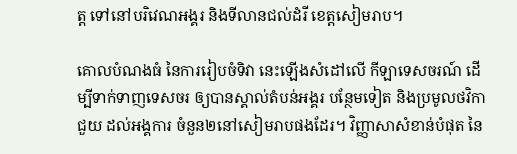ត្ត ទៅនៅបរិវេណអង្គរ និងទីលានជល់ដំរី ខេត្តសៀមរាប។

គោលបំណងធំ នៃការរៀបចំទិវា នេះឡើងសំដៅលើ កីឡាទេសចរណ៍ ដើម្បីទាក់ទាញទេសចរ ឲ្យបានស្គាល់តំបន់អង្គរ បន្ថែមទៀត និងប្រមូលថវិកាជួយ ដល់អង្គការ ចំនួន២នៅសៀមរាបផងដែរ។ វិញ្ញាសាសំខាន់បំផុត នៃ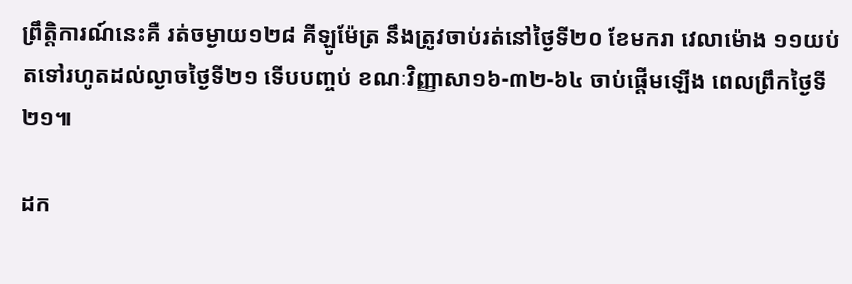ព្រឹត្តិការណ៍នេះគឺ រត់ចម្ងាយ១២៨ គីឡូម៉ែត្រ នឹងត្រូវចាប់រត់នៅថ្ងៃទី២០ ខែមករា វេលាម៉ោង ១១យប់ តទៅរហូតដល់ល្ងាចថ្ងៃទី២១ ទើបបញ្ចប់ ខណៈវិញ្ញាសា១៦-៣២-៦៤ ចាប់ផ្ដើមឡើង ពេលព្រឹកថ្ងៃទី២១៕

ដក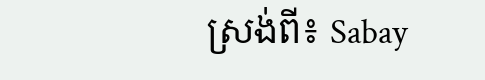ស្រង់ពី៖ Sabay